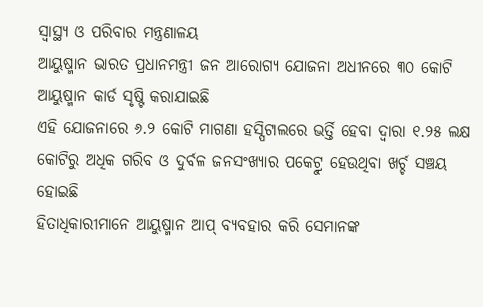ସ୍ୱାସ୍ଥ୍ୟ ଓ ପରିବାର ମନ୍ତ୍ରଣାଳୟ
ଆୟୁଷ୍ମାନ ଭାରତ ପ୍ରଧାନମନ୍ତ୍ରୀ ଜନ ଆରୋଗ୍ୟ ଯୋଜନା ଅଧୀନରେ ୩୦ କୋଟି ଆୟୁଷ୍ମାନ କାର୍ଡ ସୃଷ୍ଟି କରାଯାଇଛି
ଏହି ଯୋଜନାରେ ୬.୨ କୋଟି ମାଗଣା ହସ୍ପିଟାଲରେ ଭର୍ତ୍ତି ହେବା ଦ୍ୱାରା ୧.୨୫ ଲକ୍ଷ କୋଟିରୁ ଅଧିକ ଗରିବ ଓ ଦୁର୍ବଳ ଜନସଂଖ୍ୟାର ପକେଟ୍ରୁ ହେଉଥିବା ଖର୍ଚ୍ଚ ସଞ୍ଚୟ ହୋଇଛି
ହିତାଧିକାରୀମାନେ ଆୟୁଷ୍ମାନ ଆପ୍ ବ୍ୟବହାର କରି ସେମାନଙ୍କ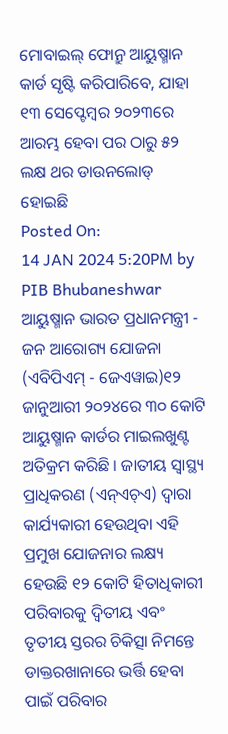ମୋବାଇଲ୍ ଫୋନ୍ରୁ ଆୟୁଷ୍ମାନ କାର୍ଡ ସୃଷ୍ଟି କରିପାରିବେ, ଯାହା ୧୩ ସେପ୍ଟେମ୍ବର ୨୦୨୩ରେ ଆରମ୍ଭ ହେବା ପର ଠାରୁ ୫୨ ଲକ୍ଷ ଥର ଡାଉନଲୋଡ୍ ହୋଇଛି
Posted On:
14 JAN 2024 5:20PM by PIB Bhubaneshwar
ଆୟୁଷ୍ମାନ ଭାରତ ପ୍ରଧାନମନ୍ତ୍ରୀ - ଜନ ଆରୋଗ୍ୟ ଯୋଜନା (ଏବିପିଏମ୍ - ଜେଏୱାଇ)୧୨ ଜାନୁଆରୀ ୨୦୨୪ରେ ୩୦ କୋଟି ଆୟୁଷ୍ମାନ କାର୍ଡର ମାଇଲଖୁଣ୍ଟ ଅତିକ୍ରମ କରିଛି । ଜାତୀୟ ସ୍ୱାସ୍ଥ୍ୟ ପ୍ରାଧିକରଣ (ଏନ୍ଏଚ୍ଏ) ଦ୍ୱାରା କାର୍ଯ୍ୟକାରୀ ହେଉଥିବା ଏହି ପ୍ରମୁଖ ଯୋଜନାର ଲକ୍ଷ୍ୟ ହେଉଛି ୧୨ କୋଟି ହିତାଧିକାରୀ ପରିବାରକୁ ଦ୍ୱିତୀୟ ଏବଂ ତୃତୀୟ ସ୍ତରର ଚିକିତ୍ସା ନିମନ୍ତେ ଡାକ୍ତରଖାନାରେ ଭର୍ତ୍ତି ହେବା ପାଇଁ ପରିବାର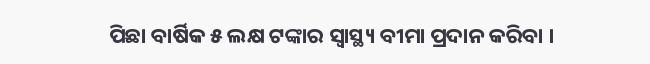ପିଛା ବାର୍ଷିକ ୫ ଲକ୍ଷ ଟଙ୍କାର ସ୍ୱାସ୍ଥ୍ୟ ବୀମା ପ୍ରଦାନ କରିବା ।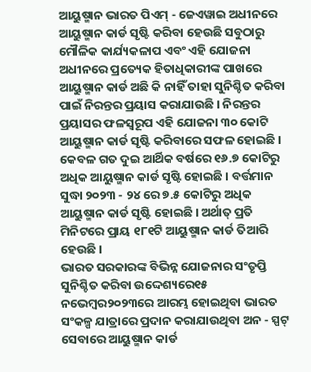ଆୟୁଷ୍ମାନ ଭାରତ ପିଏମ୍ - ଜେଏୱାଇ ଅଧୀନରେ ଆୟୁଷ୍ମାନ କାର୍ଡ ସୃଷ୍ଟି କରିବା ହେଉଛି ସବୁଠାରୁ ମୌଳିକ କାର୍ଯ୍ୟକଳାପ ଏବଂ ଏହି ଯୋଜନା ଅଧୀନରେ ପ୍ରତ୍ୟେକ ହିତାଧିକାରୀଙ୍କ ପାଖରେ ଆୟୁଷ୍ମାନ କାର୍ଡ ଅଛି କି ନାହିଁ ତାହା ସୁନିଶ୍ଚିତ କରିବା ପାଇଁ ନିରନ୍ତର ପ୍ରୟାସ କରାଯାଉଛି । ନିରନ୍ତର ପ୍ରୟାସର ଫଳସ୍ୱରୂପ ଏହି ଯୋଜନା ୩୦ କୋଟି ଆୟୁଷ୍ମାନ କାର୍ଡ ସୃଷ୍ଟି କରିବାରେ ସଫଳ ହୋଇଛି । କେବଳ ଗତ ଦୁଇ ଆର୍ଥିକ ବର୍ଷରେ ୧୬.୭ କୋଟିରୁ ଅଧିକ ଆୟୁଷ୍ମାନ କାର୍ଡ ସୃଷ୍ଟି ହୋଇଛି । ବର୍ତ୍ତମାନ ସୁଦ୍ଧା ୨୦୨୩ - ୨୪ ରେ ୭.୫ କୋଟିରୁ ଅଧିକ ଆୟୁଷ୍ମାନ କାର୍ଡ ସୃଷ୍ଟି ହୋଇଛି । ଅର୍ଥାତ୍ ପ୍ରତି ମିନିଟରେ ପ୍ରାୟ ୧୮୧ଟି ଆୟୁଷ୍ମାନ କାର୍ଡ ତିଆରି ହେଉଛି ।
ଭାରତ ସରକାରଙ୍କ ବିଭିନ୍ନ ଯୋଜନାର ସଂତୃପ୍ତି ସୁନିଶ୍ଚିତ କରିବା ଉଦ୍ଦେଶ୍ୟରେ୧୫ ନଭେମ୍ବର୨୦୨୩ରେ ଆରମ୍ଭ ହୋଇଥିବା ଭାରତ ସଂକଳ୍ପ ଯାତ୍ରାରେ ପ୍ରଦାନ କରାଯାଉଥିବା ଅନ - ସ୍ପଟ୍ ସେବାରେ ଆୟୁଷ୍ମାନ କାର୍ଡ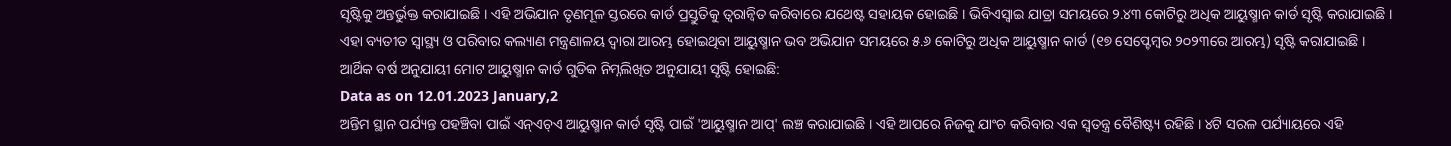ସୃଷ୍ଟିକୁ ଅନ୍ତର୍ଭୁକ୍ତ କରାଯାଇଛି । ଏହି ଅଭିଯାନ ତୃଣମୂଳ ସ୍ତରରେ କାର୍ଡ ପ୍ରସ୍ତୁତିକୁ ତ୍ୱରାନ୍ୱିତ କରିବାରେ ଯଥେଷ୍ଟ ସହାୟକ ହୋଇଛି । ଭିବିଏସ୍ୱାଇ ଯାତ୍ରା ସମୟରେ ୨.୪୩ କୋଟିରୁ ଅଧିକ ଆୟୁଷ୍ମାନ କାର୍ଡ ସୃଷ୍ଟି କରାଯାଇଛି । ଏହା ବ୍ୟତୀତ ସ୍ୱାସ୍ଥ୍ୟ ଓ ପରିବାର କଲ୍ୟାଣ ମନ୍ତ୍ରଣାଳୟ ଦ୍ୱାରା ଆରମ୍ଭ ହୋଇଥିବା ଆୟୁଷ୍ମାନ ଭବ ଅଭିଯାନ ସମୟରେ ୫.୬ କୋଟିରୁ ଅଧିକ ଆୟୁଷ୍ମାନ କାର୍ଡ (୧୭ ସେପ୍ଟେମ୍ବର ୨୦୨୩ରେ ଆରମ୍ଭ) ସୃଷ୍ଟି କରାଯାଇଛି ।
ଆର୍ଥିକ ବର୍ଷ ଅନୁଯାୟୀ ମୋଟ ଆୟୁଷ୍ମାନ କାର୍ଡ ଗୁଡିକ ନିମ୍ନଲିଖିତ ଅନୁଯାୟୀ ସୃଷ୍ଟି ହୋଇଛି:
Data as on 12.01.2023 January,2
ଅନ୍ତିମ ସ୍ଥାନ ପର୍ଯ୍ୟନ୍ତ ପହଞ୍ଚିବା ପାଇଁ ଏନ୍ଏଚ୍ଏ ଆୟୁଷ୍ମାନ କାର୍ଡ ସୃଷ୍ଟି ପାଇଁ 'ଆୟୁଷ୍ମାନ ଆପ୍' ଲଞ୍ଚ କରାଯାଇଛି । ଏହି ଆପରେ ନିଜକୁ ଯାଂଚ କରିବାର ଏକ ସ୍ୱତନ୍ତ୍ର ବୈଶିଷ୍ଟ୍ୟ ରହିଛି । ୪ଟି ସରଳ ପର୍ଯ୍ୟାୟରେ ଏହି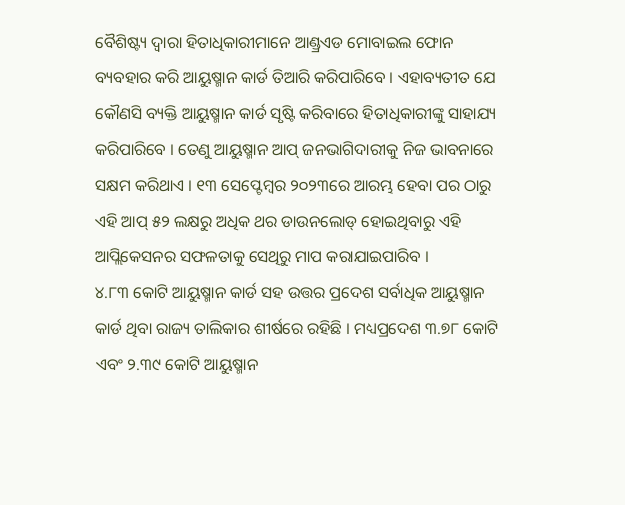ବୈଶିଷ୍ଟ୍ୟ ଦ୍ୱାରା ହିତାଧିକାରୀମାନେ ଆଣ୍ଡ୍ରଏଡ ମୋବାଇଲ ଫୋନ ବ୍ୟବହାର କରି ଆୟୁଷ୍ମାନ କାର୍ଡ ତିଆରି କରିପାରିବେ । ଏହାବ୍ୟତୀତ ଯେ କୌଣସି ବ୍ୟକ୍ତି ଆୟୁଷ୍ମାନ କାର୍ଡ ସୃଷ୍ଟି କରିବାରେ ହିତାଧିକାରୀଙ୍କୁ ସାହାଯ୍ୟ କରିପାରିବେ । ତେଣୁ ଆୟୁଷ୍ମାନ ଆପ୍ ଜନଭାଗିଦାରୀକୁ ନିଜ ଭାବନାରେ ସକ୍ଷମ କରିଥାଏ । ୧୩ ସେପ୍ଟେମ୍ବର ୨୦୨୩ରେ ଆରମ୍ଭ ହେବା ପର ଠାରୁ ଏହି ଆପ୍ ୫୨ ଲକ୍ଷରୁ ଅଧିକ ଥର ଡାଉନଲୋଡ୍ ହୋଇଥିବାରୁ ଏହି ଆପ୍ଲିକେସନର ସଫଳତାକୁ ସେଥିରୁ ମାପ କରାଯାଇପାରିବ ।
୪.୮୩ କୋଟି ଆୟୁଷ୍ମାନ କାର୍ଡ ସହ ଉତ୍ତର ପ୍ରଦେଶ ସର୍ବାଧିକ ଆୟୁଷ୍ମାନ କାର୍ଡ ଥିବା ରାଜ୍ୟ ତାଲିକାର ଶୀର୍ଷରେ ରହିଛି । ମଧ୍ୟପ୍ରଦେଶ ୩.୭୮ କୋଟି ଏବଂ ୨.୩୯ କୋଟି ଆୟୁଷ୍ମାନ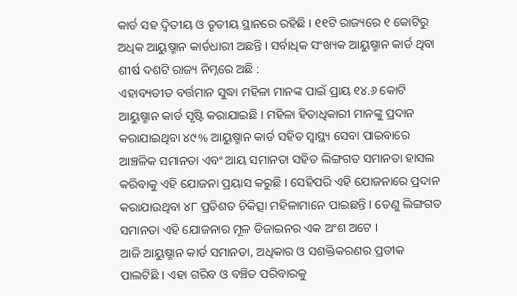କାର୍ଡ ସହ ଦ୍ୱିତୀୟ ଓ ତୃତୀୟ ସ୍ଥାନରେ ରହିଛି । ୧୧ଟି ରାଜ୍ୟରେ ୧ କୋଟିରୁ ଅଧିକ ଆୟୁଷ୍ମାନ କାର୍ଡଧାରୀ ଅଛନ୍ତି । ସର୍ବାଧିକ ସଂଖ୍ୟକ ଆୟୁଷ୍ମାନ କାର୍ଡ ଥିବା ଶୀର୍ଷ ଦଶଟି ରାଜ୍ୟ ନିମ୍ନରେ ଅଛି :
ଏହାବ୍ୟତୀତ ବର୍ତ୍ତମାନ ସୁଦ୍ଧା ମହିଳା ମାନଙ୍କ ପାଇଁ ପ୍ରାୟ ୧୪.୬ କୋଟି ଆୟୁଷ୍ମାନ କାର୍ଡ ସୃଷ୍ଟି କରାଯାଇଛି । ମହିଳା ହିତାଧିକାରୀ ମାନଙ୍କୁ ପ୍ରଦାନ କରାଯାଇଥିବା ୪୯% ଆୟୁଷ୍ମାନ କାର୍ଡ ସହିତ ସ୍ୱାସ୍ଥ୍ୟ ସେବା ପାଇବାରେ ଆଞ୍ଚଳିକ ସମାନତା ଏବଂ ଆୟ ସମାନତା ସହିତ ଲିଙ୍ଗଗତ ସମାନତା ହାସଲ କରିବାକୁ ଏହି ଯୋଜନା ପ୍ରୟାସ କରୁଛି । ସେହିପରି ଏହି ଯୋଜନାରେ ପ୍ରଦାନ କରାଯାଉଥିବା ୪୮ ପ୍ରତିଶତ ଚିକିତ୍ସା ମହିଳାମାନେ ପାଇଛନ୍ତି । ତେଣୁ ଲିଙ୍ଗଗତ ସମାନତା ଏହି ଯୋଜନାର ମୂଳ ଡିଜାଇନର ଏକ ଅଂଶ ଅଟେ ।
ଆଜି ଆୟୁଷ୍ମାନ କାର୍ଡ ସମାନତା, ଅଧିକାର ଓ ସଶକ୍ତିକରଣର ପ୍ରତୀକ ପାଲଟିଛି । ଏହା ଗରିବ ଓ ବଞ୍ଚିତ ପରିବାରକୁ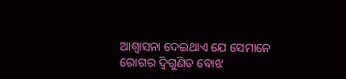ଆଶ୍ୱାସନା ଦେଇଥାଏ ଯେ ସେମାନେ ରୋଗର ଦ୍ୱିଗୁଣିତ ବୋଝ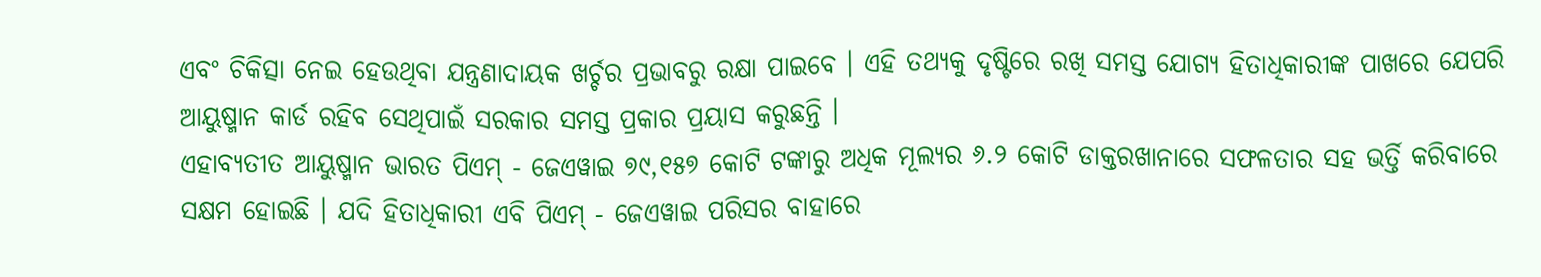ଏବଂ ଚିକିତ୍ସା ନେଇ ହେଉଥିବା ଯନ୍ତ୍ରଣାଦାୟକ ଖର୍ଚ୍ଚର ପ୍ରଭାବରୁ ରକ୍ଷା ପାଇବେ । ଏହି ତଥ୍ୟକୁ ଦୃଷ୍ଟିରେ ରଖି ସମସ୍ତ ଯୋଗ୍ୟ ହିତାଧିକାରୀଙ୍କ ପାଖରେ ଯେପରି ଆୟୁଷ୍ମାନ କାର୍ଡ ରହିବ ସେଥିପାଇଁ ସରକାର ସମସ୍ତ ପ୍ରକାର ପ୍ରୟାସ କରୁଛନ୍ତି ।
ଏହାବ୍ୟତୀତ ଆୟୁଷ୍ମାନ ଭାରତ ପିଏମ୍ - ଜେଏୱାଇ ୭୯,୧୫୭ କୋଟି ଟଙ୍କାରୁ ଅଧିକ ମୂଲ୍ୟର ୬.୨ କୋଟି ଡାକ୍ତରଖାନାରେ ସଫଳତାର ସହ ଭର୍ତ୍ତି କରିବାରେ ସକ୍ଷମ ହୋଇଛି । ଯଦି ହିତାଧିକାରୀ ଏବି ପିଏମ୍ - ଜେଏୱାଇ ପରିସର ବାହାରେ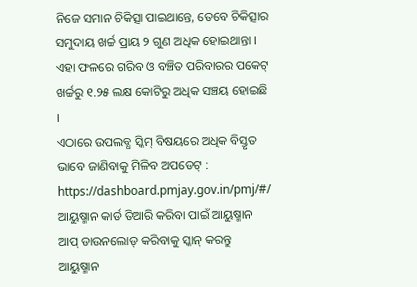ନିଜେ ସମାନ ଚିକିତ୍ସା ପାଇଥାନ୍ତେ, ତେବେ ଚିକିତ୍ସାର ସମୁଦାୟ ଖର୍ଚ୍ଚ ପ୍ରାୟ ୨ ଗୁଣ ଅଧିକ ହୋଇଥାନ୍ତା । ଏହା ଫଳରେ ଗରିବ ଓ ବଞ୍ଚିତ ପରିବାରର ପକେଟ୍ ଖର୍ଚ୍ଚରୁ ୧.୨୫ ଲକ୍ଷ କୋଟିରୁ ଅଧିକ ସଞ୍ଚୟ ହୋଇଛି ।
ଏଠାରେ ଉପଲବ୍ଧ ସ୍କିମ୍ ବିଷୟରେ ଅଧିକ ବିସ୍ତୃତ ଭାବେ ଜାଣିବାକୁ ମିଳିବ ଅପଡେଟ୍ : https://dashboard.pmjay.gov.in/pmj/#/
ଆୟୁଷ୍ମାନ କାର୍ଡ ତିଆରି କରିବା ପାଇଁ ଆୟୁଷ୍ମାନ ଆପ୍ ଡାଉନଲୋଡ୍ କରିବାକୁ ସ୍କାନ୍ କରନ୍ତୁ
ଆୟୁଷ୍ମାନ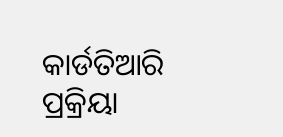କାର୍ଡତିଆରି ପ୍ରକ୍ରିୟା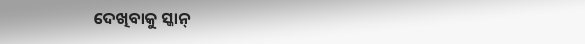ଦେଖିବାକୁ ସ୍କାନ୍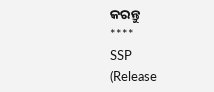କରନ୍ତୁ
****
SSP
(Release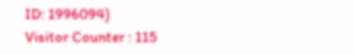ID: 1996094)
Visitor Counter : 115